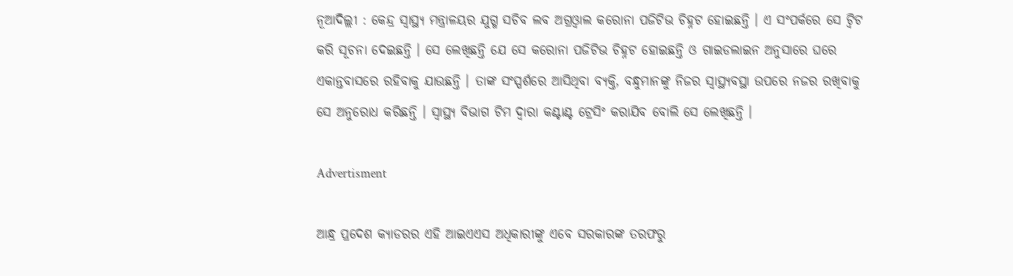ନୂଆଦିଲ୍ଲୀ : କେନ୍ଦ୍ର ସ୍ୱାସ୍ଥ୍ୟ ମନ୍ତ୍ରାଳୟର ଯୁଗ୍ମ ସଚିବ ଲବ ଅଗ୍ରଓ୍ଵାଲ କରୋନା ପଜିଟିଭ ଚିହ୍ନଟ ହୋଇଛନ୍ତି । ଏ ସଂପର୍କରେ ସେ ଟ୍ଵିଟ କରି ସୂଚନା ଦେଇଛନ୍ତି । ସେ ଲେଖିଛନ୍ତି ଯେ ସେ କରୋନା ପଜିଟିଭ ଚିହ୍ନଟ ହୋଇଛନ୍ତି ଓ ଗାଇଡଲାଇନ ଅନୁସାରେ ଘରେ ଏକାନ୍ତବାସରେ ରହିବାକୁ ଯାଉଛନ୍ତି । ତାଙ୍କ ସଂସ୍ପର୍ଶରେ ଆସିଥିବା ବ୍ୟକ୍ତି, ବନ୍ଧୁମାନଙ୍କୁ ନିଜର ସ୍ୱାସ୍ଥ୍ୟବସ୍ଥା ଉପରେ ନଜର ରଖିବାକୁ ସେ ଅନୁରୋଧ କରିଛନ୍ତି । ସ୍ୱାସ୍ଥ୍ୟ ବିଭାଗ ଟିମ ଦ୍ୱାରା କଣ୍ଟାଣ୍ଟ ଟ୍ରେସିଂ କରାଯିବ ବୋଲି ସେ ଲେଖିଛନ୍ତି ।

Advertisment

ଆନ୍ଧ୍ର ପ୍ରଦେଶ କ୍ୟାଡରର ଏହି ଆଇଏଏସ ଅଧିକାରୀଙ୍କୁ ଏବେ ସରକାରଙ୍କ ତରଫରୁ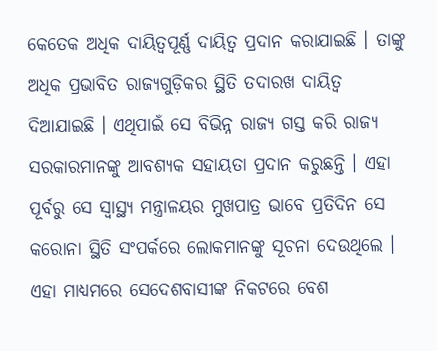କେତେକ ଅଧିକ ଦାୟିତ୍ୱପୂର୍ଣ୍ଣ ଦାୟିତ୍ୱ ପ୍ରଦାନ କରାଯାଇଛି । ତାଙ୍କୁ ଅଧିକ ପ୍ରଭାବିତ ରାଜ୍ୟଗୁଡ଼ିକର ସ୍ଥିତି ତଦାରଖ ଦାୟିତ୍ୱ ଦିଆଯାଇଛି । ଏଥିପାଇଁ ସେ ବିଭିନ୍ନ ରାଜ୍ୟ ଗସ୍ତ କରି ରାଜ୍ୟ ସରକାରମାନଙ୍କୁ ଆବଶ୍ୟକ ସହାୟତା ପ୍ରଦାନ କରୁଛନ୍ତି । ଏହା ପୂର୍ବରୁ ସେ ସ୍ୱାସ୍ଥ୍ୟ ମନ୍ତ୍ରାଳୟର ମୁଖପାତ୍ର ଭାବେ ପ୍ରତିଦିନ ସେ କରୋନା ସ୍ଥିତି ସଂପର୍କରେ ଲୋକମାନଙ୍କୁ ସୂଚନା ଦେଉଥିଲେ । ଏହା ମାଧ୍ୟମରେ ସେଦେଶବାସୀଙ୍କ ନିକଟରେ ବେଶ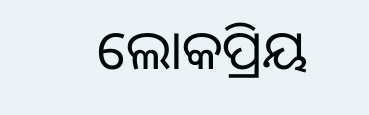ଲୋକପ୍ରିୟ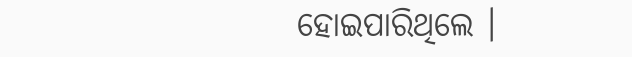ହୋଇପାରିଥିଲେ ।